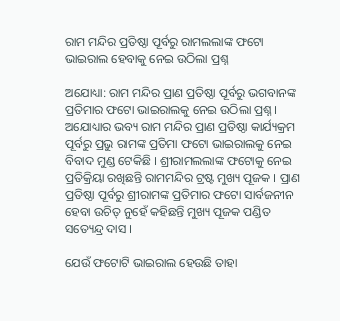ରାମ ମନ୍ଦିର ପ୍ରତିଷ୍ଠା ପୂର୍ବରୁ ରାମଲଲାଙ୍କ ଫଟୋ ଭାଇରାଲ ହେବାକୁ ନେଇ ଉଠିଲା ପ୍ରଶ୍ନ

ଅଯୋଧ୍ୟା: ରାମ ମନ୍ଦିର ପ୍ରାଣ ପ୍ରତିଷ୍ଠା ପୂର୍ବରୁ ଭଗବାନଙ୍କ ପ୍ରତିମାର ଫଟୋ ଭାଇରାଲକୁ ନେଇ ଉଠିଲା ପ୍ରଶ୍ନ । ଅଯୋଧ୍ୟାର ଭବ୍ୟ ରାମ ମନ୍ଦିର ପ୍ରାଣ ପ୍ରତିଷ୍ଠା କାର୍ଯ୍ୟକ୍ରମ ପୂର୍ବରୁ ପ୍ରଭୁ ରାମଙ୍କ ପ୍ରତିମା ଫଟୋ ଭାଇରାଲକୁ ନେଇ ବିବାଦ ମୁଣ୍ଡ ଟେକିଛି । ଶ୍ରୀରାମଲଲାଙ୍କ ଫଟୋକୁ ନେଇ ପ୍ରତିକ୍ରିୟା ରଖିଛନ୍ତି ରାମମନ୍ଦିର ଟ୍ରଷ୍ଟ ମୁଖ୍ୟ ପୂଜକ । ପ୍ରାଣ ପ୍ରତିଷ୍ଠା ପୂର୍ବରୁ ଶ୍ରୀରାମଙ୍କ ପ୍ରତିମାର ଫଟୋ ସାର୍ବଜନୀନ ହେବା ଉଚିତ୍ ନୁହେଁ କହିଛନ୍ତି ମୁଖ୍ୟ ପୂଜକ ପଣ୍ଡିତ ସତ୍ୟେନ୍ଦ୍ର ଦାସ ।

ଯେଉଁ ଫଟୋଟି ଭାଇରାଲ ହେଉଛି ତାହା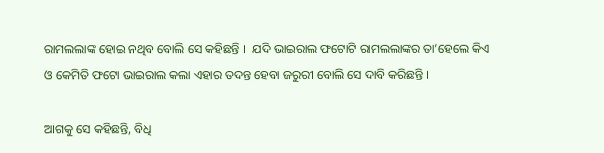ରାମଲଲାଙ୍କ ହୋଇ ନଥିବ ବୋଲି ସେ କହିଛନ୍ତି ।  ଯଦି ଭାଇରାଲ ଫଟୋଟି ରାମଲଲାଙ୍କର ତା’ହେଲେ କିଏ ଓ କେମିତି ଫଟୋ ଭାଇରାଲ କଲା ଏହାର ତଦନ୍ତ ହେବା ଜରୁରୀ ବୋଲି ସେ ଦାବି କରିଛନ୍ତି ।

ଆଗକୁ ସେ କହିଛନ୍ତି, ବିଧି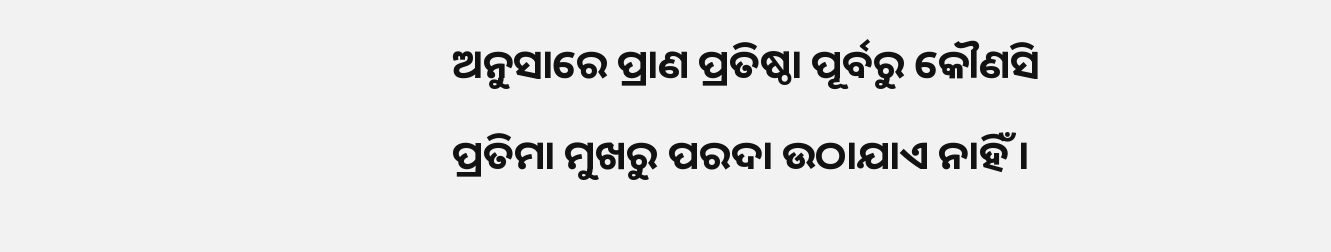ଅନୁସାରେ ପ୍ରାଣ ପ୍ରତିଷ୍ଠା ପୂର୍ବରୁ କୌଣସି ପ୍ରତିମା ମୁଖରୁ ପରଦା ଉଠାଯାଏ ନାହିଁ ।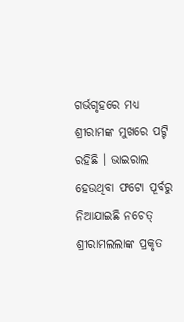ଗର୍ଭଗୃହରେ ମଧ୍ୟ ଶ୍ରୀରାମଙ୍କ ମୁଖରେ ପଟ୍ଟି ରହିଛି । ଭାଇରାଲ ହେଉଥିବା ଫଟୋ ପୂର୍ବରୁ ନିଆଯାଇଛି ନଚେତ୍ ଶ୍ରୀରାମଲଲାଙ୍କ ପ୍ରକୃତ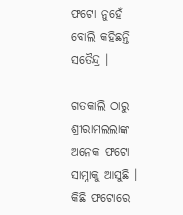ଫଟୋ ନୁହେଁ ବୋଲି କହିଛନ୍ତି ସତୈନ୍ଦ୍ର ।

ଗତକାଲି ଠାରୁ ଶ୍ରୀରାମଲଲାଙ୍କ ଅନେକ ଫଟୋ ସାମ୍ନାକୁ ଆସୁଛି । କିଛି ଫଟୋରେ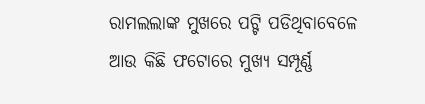ରାମଲଲାଙ୍କ ମୁଖରେ ପଟ୍ଟି ପଡିଥିବାବେଳେ ଆଉ କିଛି ଫଟୋରେ ମୁଖ୍ୟ ସମ୍ପୂର୍ଣ୍ଣ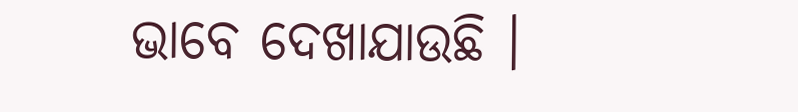ଭାବେ ଦେଖାଯାଉଛି ।